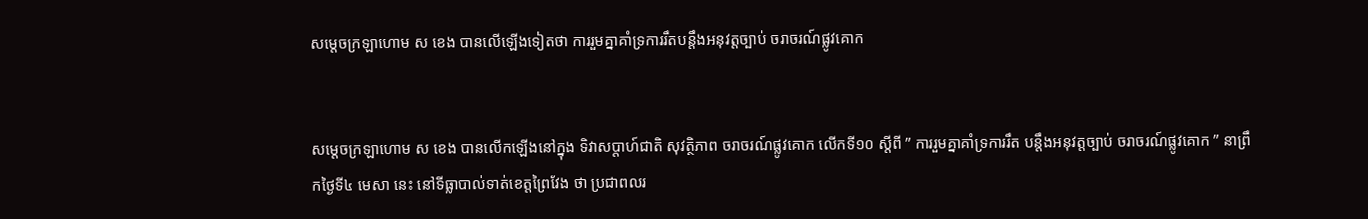សម្តេចក្រឡាហោម ស ខេង បានលើឡើងទៀតថា ការរួមគ្នាគាំទ្រការរឹតបន្តឹងអនុវត្តច្បាប់ ចរាចរណ៍ផ្លូវគោក


សម្តេចក្រឡាហោម ស ខេង បានលើកឡើងនៅក្នុង ទិវាសប្តាហ៍ជាតិ សុវត្ថិភាព ចរាចរណ៍ផ្លូវគោក លើកទី១០ ស្តីពី ” ការរួមគ្នាគាំទ្រការរឹត បន្តឹងអនុវត្តច្បាប់ ចរាចរណ៍ផ្លូវគោក ” នាព្រឹកថ្ងៃទី៤ មេសា នេះ នៅទីធ្លាបាល់ទាត់ខេត្តព្រៃវែង ថា ប្រជាពលរ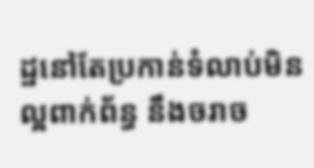ដ្ឋនៅតែប្រកាន់ទំលាប់មិនល្អពាក់ព័ន្ធ នឹងចរាច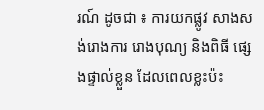រណ៍ ដូចជា ៖ ការយកផ្លូវ សាងសង់រោងការ រោងបុណ្យ និងពិធី ផ្សេងផ្ទាល់ខ្លួន ដែលពេលខ្លះប៉ះ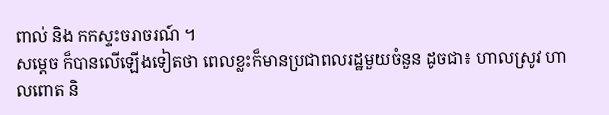ពាល់ និង កកស្ទះចរាចរណ៍ ។
សម្តេច ក៏បានលើឡើងទៀតថា ពេលខ្លះក៏មានប្រជាពលរដ្ឋមួយចំនួន ដូចជា៖ ហាលស្រូវ ហាលពោត និ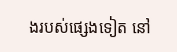ងរបស់ផ្សេងទៀត នៅ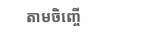តាមចិញ្ចើ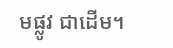មផ្លូវ ជាដើម។